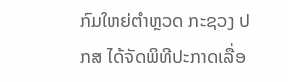ກົມໃຫຍ່ຕໍາຫຼວດ ກະຊວງ ປກສ ໄດ້ຈັດພິທີປະກາດເລື່ອ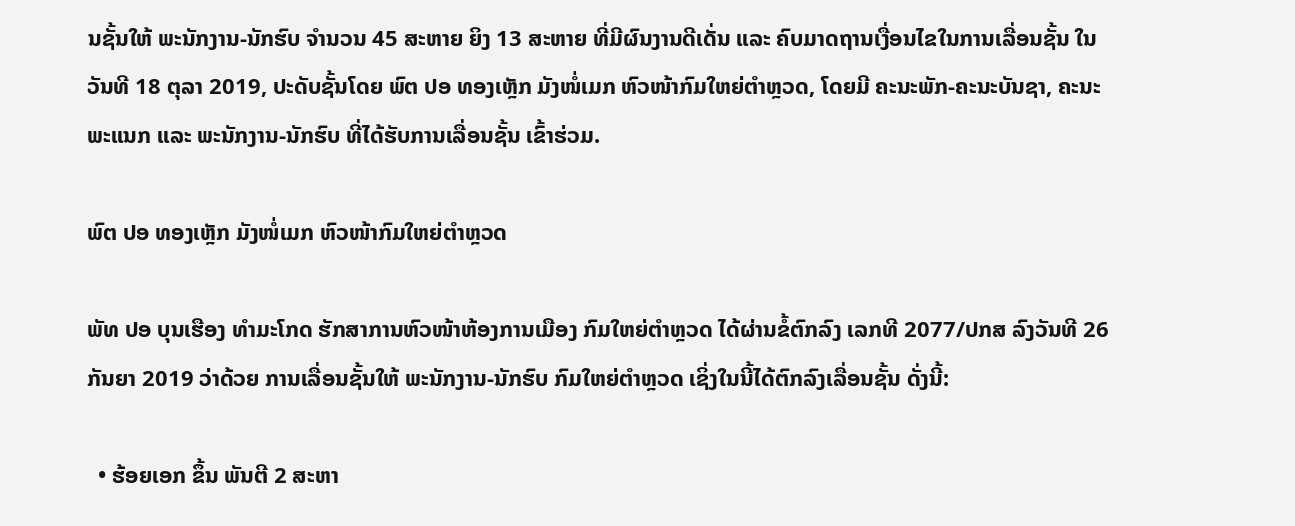ນຊັ້ນໃຫ້ ພະນັກງານ-ນັກຮົບ ຈໍານວນ 45 ສະຫາຍ ຍິງ 13 ສະຫາຍ ທີ່ມີຜົນງານດີເດັ່ນ ແລະ ຄົບມາດຖານເງື່ອນໄຂໃນການເລື່ອນຊັ້ນ ໃນວັນທີ 18 ຕຸລາ 2019, ປະດັບຊັ້ນໂດຍ ພົຕ ປອ ທອງເຫຼັກ ມັງໜໍ່ເມກ ຫົວໜ້າກົມໃຫຍ່ຕໍາຫຼວດ, ໂດຍມີ ຄະນະພັກ-ຄະນະບັນຊາ, ຄະນະພະແນກ ແລະ ພະນັກງານ-ນັກຮົບ ທີ່ໄດ້ຮັບການເລື່ອນຊັ້ນ ເຂົ້າຮ່ວມ.

ພົຕ ປອ ທອງເຫຼັກ ມັງໜໍ່ເມກ ຫົວໜ້າກົມໃຫຍ່ຕໍາຫຼວດ

ພັທ ປອ ບຸນເຮືອງ ທໍາມະໂກດ ຮັກສາການຫົວໜ້າຫ້ອງການເມືອງ ກົມໃຫຍ່ຕໍາຫຼວດ ໄດ້ຜ່ານຂໍ້ຕົກລົງ ເລກທີ 2077/ປກສ ລົງວັນທີ 26 ກັນຍາ 2019 ວ່າດ້ວຍ ການເລື່ອນຊັ້ນໃຫ້ ພະນັກງານ-ນັກຮົບ ກົມໃຫຍ່ຕໍາຫຼວດ ເຊິ່ງໃນນີ້ໄດ້ຕົກລົງເລື່ອນຊັ້ນ ດັ່ງນີ້:

  • ຮ້ອຍເອກ ຂຶ້ນ ພັນຕີ 2 ສະຫາ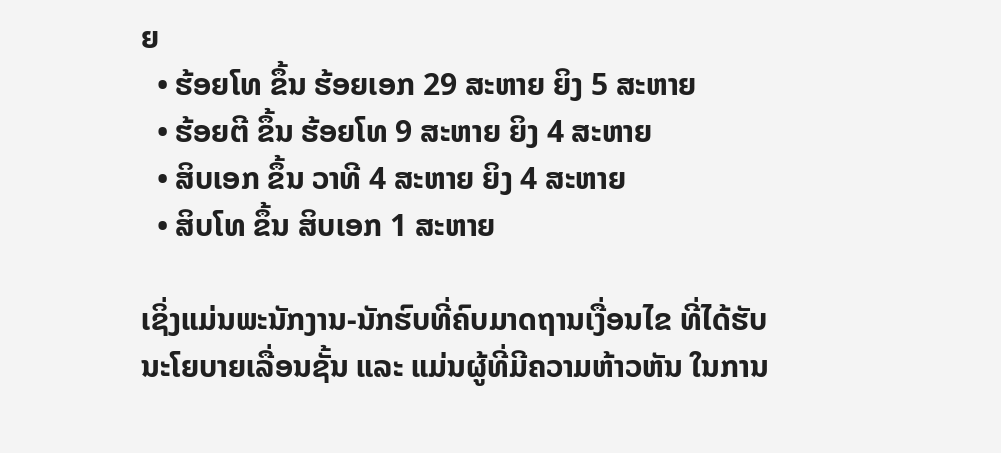ຍ
  • ຮ້ອຍໂທ ຂຶ້ນ ຮ້ອຍເອກ 29 ສະຫາຍ ຍິງ 5 ສະຫາຍ
  • ຮ້ອຍຕີ ຂຶ້ນ ຮ້ອຍໂທ 9 ສະຫາຍ ຍິງ 4 ສະຫາຍ
  • ສິບເອກ ຂຶ້ນ ວາທີ 4 ສະຫາຍ ຍິງ 4 ສະຫາຍ
  • ສິບໂທ ຂຶ້ນ ສິບເອກ 1 ສະຫາຍ

ເຊິ່ງແມ່ນພະນັກງານ-ນັກຮົບທີ່ຄົບມາດຖານເງື່ອນໄຂ ທີ່ໄດ້ຮັບນະໂຍບາຍເລື່ອນຊັ້ນ ແລະ ແມ່ນຜູ້ທີ່ມີຄວາມຫ້າວຫັນ ໃນການ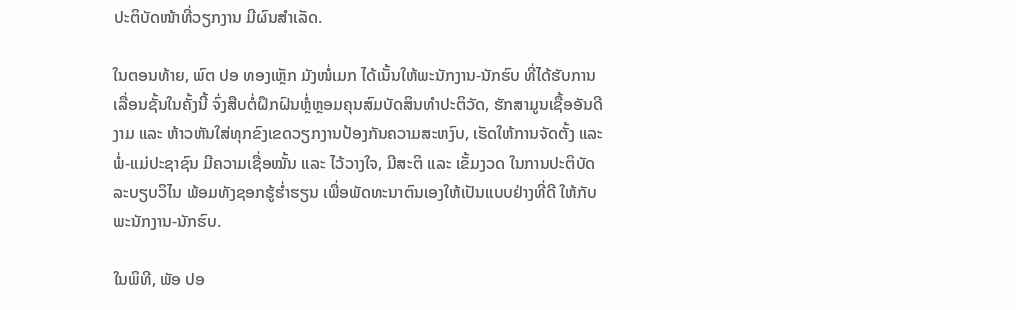ປະຕິບັດໜ້າທີ່ວຽກງານ ມີຜົນສໍາເລັດ.

ໃນຕອນທ້າຍ, ພົຕ ປອ ທອງເຫຼັກ ມັງໜໍ່ເມກ ໄດ້ເນັ້ນໃຫ້ພະນັກງານ-ນັກຮົບ ທີ່ໄດ້ຮັບການເລື່ອນຊັ້ນໃນຄັ້ງນີ້ ຈົ່ງສືບຕໍ່ຝຶກຝົນຫຼ່ໍຫຼອມຄຸນສົມບັດສິນທໍາປະຕິວັດ, ຮັກສາມູນເຊື້ອອັນດີງາມ ແລະ ຫ້າວຫັນໃສ່ທຸກຂົງເຂດວຽກງານປ້ອງກັນຄວາມສະຫງົບ, ເຮັດໃຫ້ການຈັດຕັ້ງ ແລະ ພໍ່-ແມ່ປະຊາຊົນ ມີຄວາມເຊື່ອໝັ້ນ ແລະ ໄວ້ວາງໃຈ, ມີສະຕິ ແລະ ເຂັ້ມງວດ ໃນການປະຕິບັດລະບຽບວິໄນ ພ້ອມທັງຊອກຮູ້ຮໍ່າຮຽນ ເພື່ອພັດທະນາຕົນເອງໃຫ້ເປັນແບບຢ່າງທີ່ດີ ໃຫ້ກັບພະນັກງານ-ນັກຮົບ.

ໃນພິທີ, ພັອ ປອ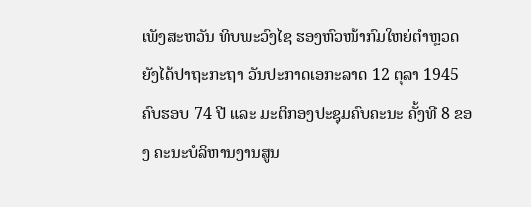ເພັງສະຫວັນ ທິບພະວົງໄຊ ຮອງຫົວໜ້າກົມໃຫຍ່ຕໍາຫຼວດ ຍັງໄດ້ປາຖະກະຖາ ວັນປະກາດເອກະລາດ 12 ຕຸລາ 1945 ຄົບຮອບ 74 ປີ ແລະ ມະຕິກອງປະຊຸມຄົບຄະນະ ຄັ້ງທີ 8 ຂອງ ຄະນະບໍລິຫານງານສູນ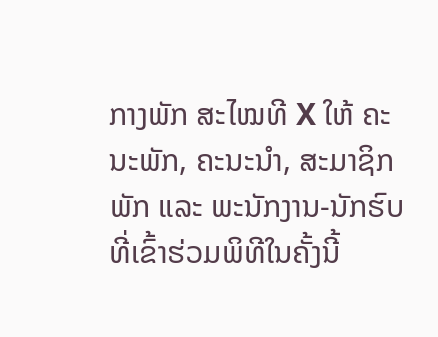ກາງພັກ ສະໄໝທີ X ໃຫ້ ຄະນະພັກ, ຄະນະນໍາ, ສະມາຊິກພັກ ແລະ ພະນັກງານ-ນັກຮົບ ທີ່ເຂົ້າຮ່ວມພິທີໃນຄັ້ງນີ້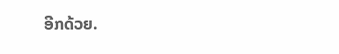ອີກດ້ວຍ.